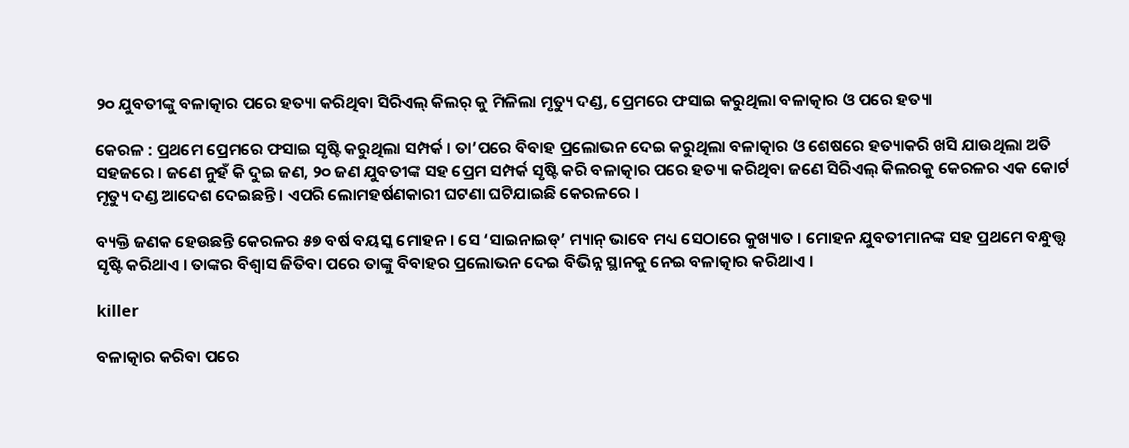୨୦ ଯୁବତୀଙ୍କୁ ବଳାତ୍କାର ପରେ ହତ୍ୟା କରିଥିବା ସିରିଏଲ୍‌ କିଲର୍ କୁ ମିଳିଲା ମୃତ୍ୟୁ ଦଣ୍ଡ, ପ୍ରେମରେ ଫସାଇ କରୁଥିଲା ବଳାତ୍କାର ଓ ପରେ ହତ୍ୟା

କେରଳ : ପ୍ରଥମେ ପ୍ରେମରେ ଫସାଇ ସୃଷ୍ଟି କରୁଥିଲା ସମ୍ପର୍କ । ତା’ପରେ ବିବାହ ପ୍ରଲୋଭନ ଦେଇ କରୁଥିଲା ବଳାତ୍କାର ଓ ଶେଷରେ ହତ୍ୟାକରି ଖସି ଯାଉଥିଲା ଅତି ସହଜରେ । ଜଣେ ନୁହଁ କି ଦୁଇ ଜଣ, ୨୦ ଜଣ ଯୁବତୀଙ୍କ ସହ ପ୍ରେମ ସମ୍ପର୍କ ସୃଷ୍ଟି କରି ବଳାତ୍କାର ପରେ ହତ୍ୟା କରିଥିବା ଜଣେ ସିରିଏଲ୍‌ କିଲରକୁ କେରଳର ଏକ କୋର୍ଟ ମୃତ୍ୟୁ ଦଣ୍ଡ ଆଦେଶ ଦେଇଛନ୍ତି । ଏପରି ଲୋମହର୍ଷଣକାରୀ ଘଟଣା ଘଟିଯାଇଛି କେରଳରେ ।

ବ୍ୟକ୍ତି ଜଣକ ହେଉଛନ୍ତି କେରଳର ୫୭ ବର୍ଷ ବୟସ୍କ ମୋହନ । ସେ ‘ସାଇନାଇଡ୍‌’ ମ୍ୟାନ୍‌ ଭାବେ ମଧ୍ୟ ସେଠାରେ କୁଖ୍ୟାତ । ମୋହନ ଯୁବତୀମାନଙ୍କ ସହ ପ୍ରଥମେ ବନ୍ଧୁତ୍ତ୍ୱ ସୃଷ୍ଟି କରିଥାଏ । ତାଙ୍କର ବିଶ୍ୱାସ ଜିତିବା ପରେ ତାଙ୍କୁ ବିବାହର ପ୍ରଲୋଭନ ଦେଇ ବିଭିନ୍ନ ସ୍ଥାନକୁ ନେଇ ବଳାତ୍କାର କରିଥାଏ ।

killer

ବଳାତ୍କାର କରିବା ପରେ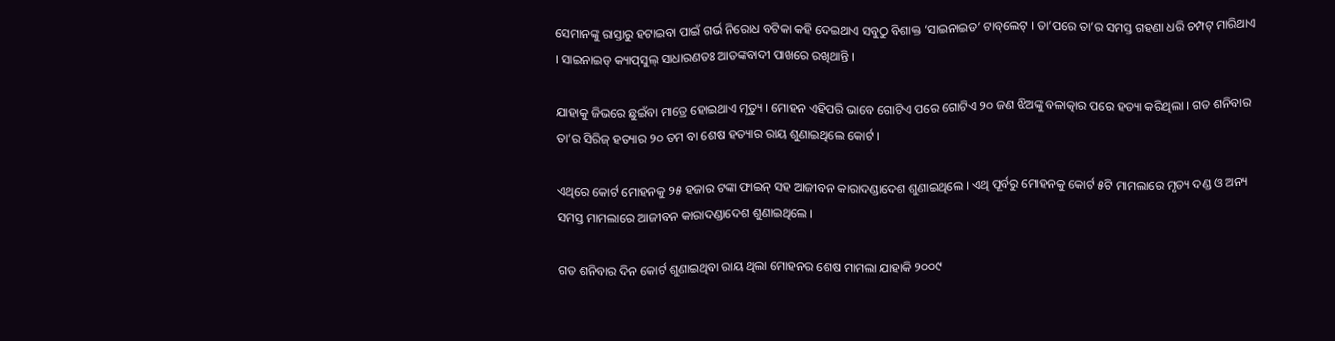ସେମାନଙ୍କୁ ରାସ୍ତାରୁ ହଟାଇବା ପାଇଁ ଗର୍ଭ ନିରୋଧ ବଟିକା କହି ଦେଇଥାଏ ସବୁଠୁ ବିଶାକ୍ତ ‘ସାଇନାଇଡ’ ଟାବ୍‌ଲେଟ୍‌ । ତା’ପରେ ତା’ର ସମସ୍ତ ଗହଣା ଧରି ଚମ୍ପଟ୍‌ ମାରିଥାଏ । ସାଇନାଇଡ୍‌ କ୍ୟାପ୍‌ସୁଲ୍‌ ସାଧାରଣତଃ ଆତଙ୍କବାଦୀ ପାଖରେ ରଖିଥାନ୍ତି ।

ଯାହାକୁ ଜିଭରେ ଛୁଇଁବା ମାତ୍ରେ ହୋଇଥାଏ ମୃତ୍ୟୁ । ମୋହନ ଏହିପରି ଭାବେ ଗୋଟିଏ ପରେ ଗୋଟିଏ ୨୦ ଜଣ ଝିଅଙ୍କୁ ବଳାତ୍କାର ପରେ ହତ୍ୟା କରିଥିଲା । ଗତ ଶନିବାର ତା’ର ସିରିଜ୍‌ ହତ୍ୟାର ୨୦ ତମ ବା ଶେଷ ହତ୍ୟାର ରାୟ ଶୁଣାଇଥିଲେ କୋର୍ଟ ।

ଏଥିରେ କୋର୍ଟ ମୋହନକୁ ୨୫ ହଜାର ଟଙ୍କା ଫାଇନ୍‌ ସହ ଆଜୀବନ କାରାଦଣ୍ଡାଦେଶ ଶୁଣାଇଥିଲେ । ଏଥି ପୂର୍ବରୁ ମୋହନକୁ କୋର୍ଟ ୫ଟି ମାମଲାରେ ମୃତ୍ୟ ଦଣ୍ଡ ଓ ଅନ୍ୟ ସମସ୍ତ ମାମଲାରେ ଆଜୀବନ କାରାଦଣ୍ଡାଦେଶ ଶୁଣାଇଥିଲେ ।

ଗତ ଶନିବାର ଦିନ କୋର୍ଟ ଶୁଣାଇଥିବା ରାୟ ଥିଲା ମୋହନର ଶେଷ ମାମଲା ଯାହାକି ୨୦୦୯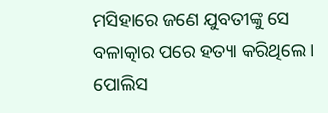ମସିହାରେ ଜଣେ ଯୁବତୀଙ୍କୁ ସେ ବଳାତ୍କାର ପରେ ହତ୍ୟା କରିଥିଲେ । ପୋଲିସ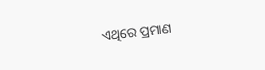ଏଥିରେ ପ୍ରମାଣ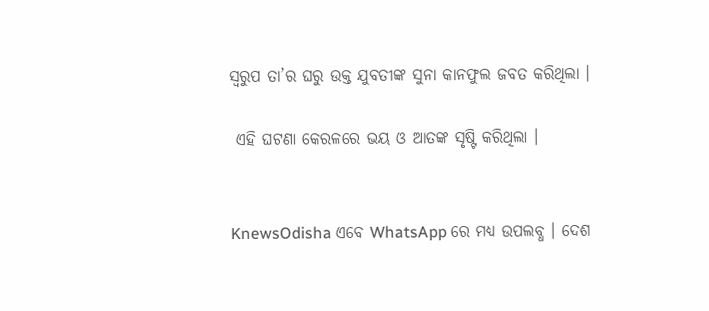ସ୍ୱରୁପ ତା’ର ଘରୁ ଉକ୍ତ ଯୁବତୀଙ୍କ ସୁନା କାନଫୁଲ ଜବତ କରିଥିଲା ।

 ଏହି ଘଟଣା କେରଳରେ ଭୟ ଓ ଆତଙ୍କ ସୃଷ୍ଟି କରିଥିଲା ।


KnewsOdisha ଏବେ WhatsApp ରେ ମଧ୍ୟ ଉପଲବ୍ଧ । ଦେଶ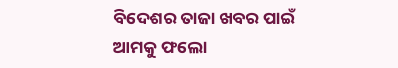ବିଦେଶର ତାଜା ଖବର ପାଇଁ ଆମକୁ ଫଲୋ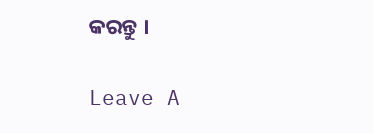କରନ୍ତୁ ।

Leave A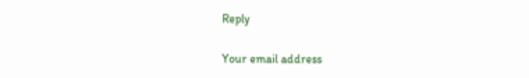Reply

Your email address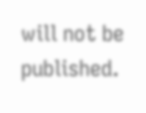will not be published.